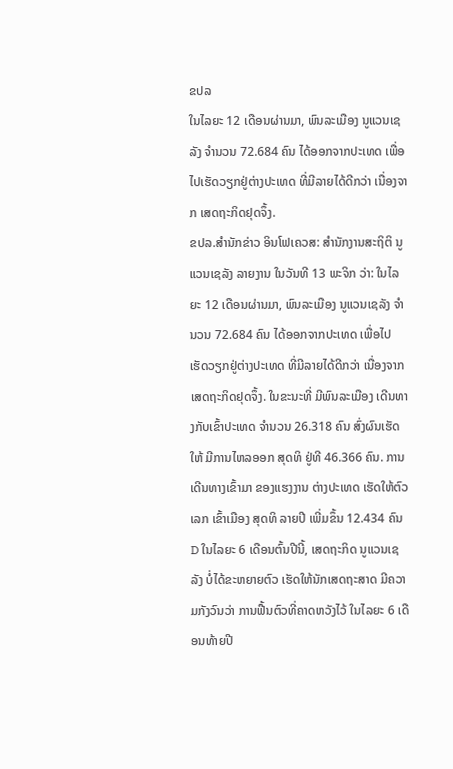ຂປລ
ໃນໄລຍະ 12 ເດືອນຜ່ານມາ, ພົນລະເມືອງ ນູແວນເຊລັງ ຈຳນວນ 72.684 ຄົນ ໄດ້ອອກຈາກປະເທດ ເພື່ອໄປເຮັດວຽກຢູ່ຕ່າງປະເທດ ທີ່ມີລາຍໄດ້ດີກວ່າ ເນື່ອງຈາກ ເສດຖະກິດຢຸດຈຶ້ງ.
ຂປລ.ສຳນັກຂ່າວ ອິນໂຟເຄວສ: ສຳນັກງານສະຖິຕິ ນູແວນເຊລັງ ລາຍງານ ໃນວັນທີ 13 ພະຈິກ ວ່າ: ໃນໄລຍະ 12 ເດືອນຜ່ານມາ, ພົນລະເມືອງ ນູແວນເຊລັງ ຈຳນວນ 72.684 ຄົນ ໄດ້ອອກຈາກປະເທດ ເພື່ອໄປເຮັດວຽກຢູ່ຕ່າງປະເທດ ທີ່ມີລາຍໄດ້ດີກວ່າ ເນື່ອງຈາກ ເສດຖະກິດຢຸດຈຶ້ງ. ໃນຂະນະທີ່ ມີພົນລະເມືອງ ເດີນທາງກັບເຂົ້າປະເທດ ຈຳນວນ 26.318 ຄົນ ສົ່ງຜົນເຮັດໃຫ້ ມີການໄຫລອອກ ສຸດທິ ຢູ່ທີ 46.366 ຄົນ. ການເດີນທາງເຂົ້າມາ ຂອງແຮງງານ ຕ່າງປະເທດ ເຮັດໃຫ້ຕົວເລກ ເຂົ້າເມືອງ ສຸດທິ ລາຍປີ ເພີ່ມຂຶ້ນ 12.434 ຄົນD ໃນໄລຍະ 6 ເດືອນຕົ້ນປີນີ້, ເສດຖະກິດ ນູແວນເຊລັງ ບໍ່ໄດ້ຂະຫຍາຍຕົວ ເຮັດໃຫ້ນັກເສດຖະສາດ ມີຄວາມກັງວົນວ່າ ການຟື້ນຕົວທີ່ຄາດຫວັງໄວ້ ໃນໄລຍະ 6 ເດືອນທ້າຍປີ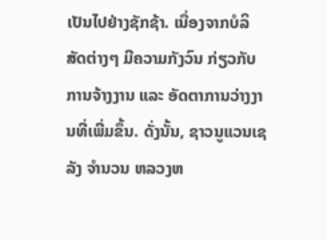ເປັນໄປຢ່າງຊັກຊ້າ. ເນື່ອງຈາກບໍລິສັດຕ່າງໆ ມີຄວາມກັງວົນ ກ່ຽວກັບ ການຈ້າງງານ ແລະ ອັດຕາການວ່າງງານທີ່ເພີ່ມຂຶ້ນ. ດັ່ງນັ້ນ, ຊາວນູແວນເຊລັງ ຈຳນວນ ຫລວງຫ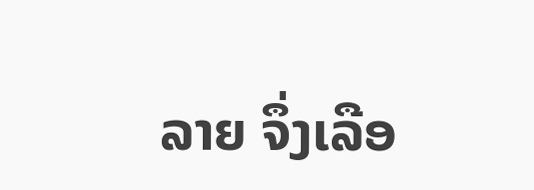ລາຍ ຈຶ່ງເລືອ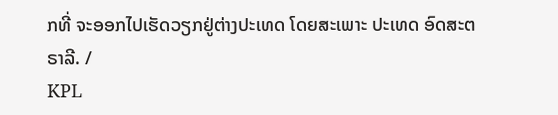ກທີ່ ຈະອອກໄປເຮັດວຽກຢູ່ຕ່າງປະເທດ ໂດຍສະເພາະ ປະເທດ ອົດສະຕຣາລີ. /
KPL